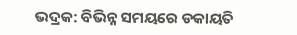ଭଦ୍ରକ: ବିଭିନ୍ନ ସମୟରେ ଡକାୟତି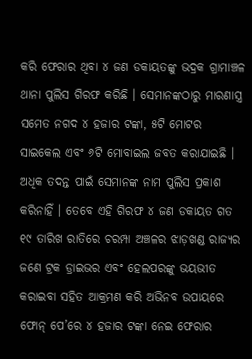କରି ଫେରାର ଥିବା ୪ ଜଣ ଡକାୟତଙ୍କୁ ଭଦ୍ରକ ଗ୍ରାମାଞ୍ଚଳ ଥାନା ପୁଲିସ ଗିରଫ କରିଛି । ସେମାନଙ୍କଠାରୁ ମାରଣାସ୍ତ୍ର ସମେତ ନଗଦ ୪ ହଜାର ଟଙ୍କା, ୫ଟି ମୋଟର ସାଇକେଲ ଏବଂ ୬ଟି ମୋବାଇଲ ଜବତ କରାଯାଇଛି । ଅଧିକ ତଦନ୍ତ ପାଇଁ ସେମାନଙ୍କ ନାମ ପୁଲିସ ପ୍ରକାଶ କରିନାହିଁ । ତେବେ ଏହି ଗିରଫ ୪ ଜଣ ଡକାୟତ ଗତ ୧୯ ତାରିଖ ରାତିରେ ଚରମ୍ପା ଅଞ୍ଚଳର ଝାଡ଼ଖଣ୍ଡ ରାଜ୍ୟର ଜଣେ ଟ୍ରକ ଡ୍ରାଇଭର ଏବଂ ହେଲପରଙ୍କୁ ଭୟଭୀତ କରାଇବା ସହିତ ଆକ୍ରମଣ କରି ଅଭିନବ ଉପାୟରେ ଫୋନ୍ ପେ’ରେ ୪ ହଜାର ଟଙ୍କା ନେଇ ଫେରାର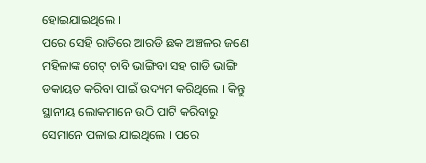ହୋଇଯାଇଥିଲେ ।
ପରେ ସେହି ରାତିରେ ଆରଡି ଛକ ଅଞ୍ଚଳର ଜଣେ ମହିଳାଙ୍କ ଗେଟ୍ ଚାବି ଭାଙ୍ଗିବା ସହ ଗାଡି ଭାଙ୍ଗି ଡକାୟତ କରିବା ପାଇଁ ଉଦ୍ୟମ କରିଥିଲେ । କିନ୍ତୁ ସ୍ଥାନୀୟ ଲୋକମାନେ ଉଠି ପାଟି କରିବାରୁ ସେମାନେ ପଳାଇ ଯାଇଥିଲେ । ପରେ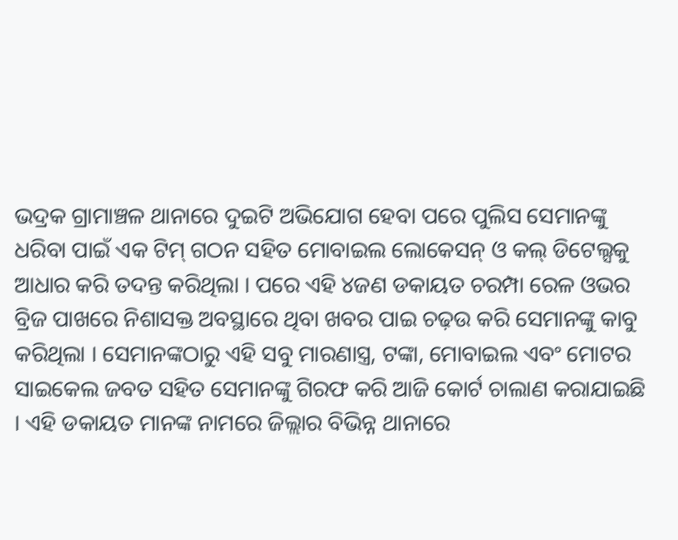ଭଦ୍ରକ ଗ୍ରାମାଞ୍ଚଳ ଥାନାରେ ଦୁଇଟି ଅଭିଯୋଗ ହେବା ପରେ ପୁଲିସ ସେମାନଙ୍କୁ ଧରିବା ପାଇଁ ଏକ ଟିମ୍ ଗଠନ ସହିତ ମୋବାଇଲ ଲୋକେସନ୍ ଓ କଲ୍ ଡିଟେଲ୍ସକୁ ଆଧାର କରି ତଦନ୍ତ କରିଥିଲା । ପରେ ଏହି ୪ଜଣ ଡକାୟତ ଚରମ୍ପା ରେଳ ଓଭର ବ୍ରିଜ ପାଖରେ ନିଶାସକ୍ତ ଅବସ୍ଥାରେ ଥିବା ଖବର ପାଇ ଚଢ଼ଉ କରି ସେମାନଙ୍କୁ କାବୁ କରିଥିଲା । ସେମାନଙ୍କଠାରୁ ଏହି ସବୁ ମାରଣାସ୍ତ୍ର, ଟଙ୍କା, ମୋବାଇଲ ଏବଂ ମୋଟର ସାଇକେଲ ଜବତ ସହିତ ସେମାନଙ୍କୁ ଗିରଫ କରି ଆଜି କୋର୍ଟ ଚାଲାଣ କରାଯାଇଛି । ଏହି ଡକାୟତ ମାନଙ୍କ ନାମରେ ଜିଲ୍ଲାର ବିଭିନ୍ନ ଥାନାରେ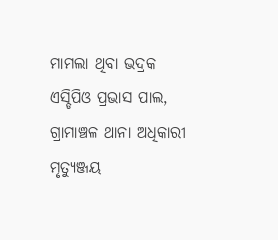ମାମଲା ଥିବା ଭଦ୍ରକ ଏସ୍ଡିପିଓ ପ୍ରଭାସ ପାଲ, ଗ୍ରାମାଞ୍ଚଳ ଥାନା ଅଧିକାରୀ ମୃତ୍ୟୁଞ୍ଜୟ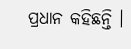ପ୍ରଧାନ କହିଛନ୍ତି ।